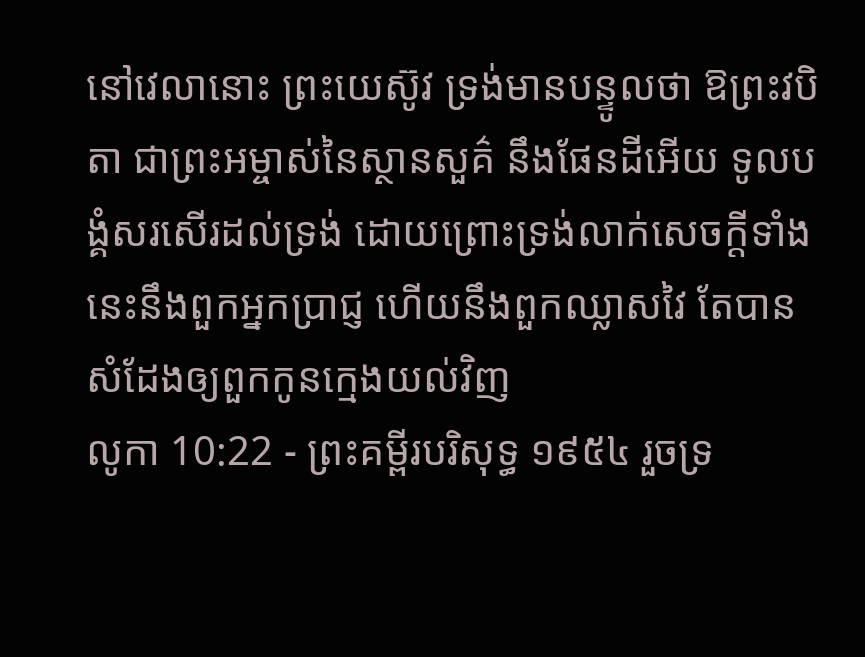នៅវេលានោះ ព្រះយេស៊ូវ ទ្រង់មានបន្ទូលថា ឱព្រះវបិតា ជាព្រះអម្ចាស់នៃស្ថានសួគ៌ នឹងផែនដីអើយ ទូលបង្គំសរសើរដល់ទ្រង់ ដោយព្រោះទ្រង់លាក់សេចក្ដីទាំងនេះនឹងពួកអ្នកប្រាជ្ញ ហើយនឹងពួកឈ្លាសវៃ តែបានសំដែងឲ្យពួកកូនក្មេងយល់វិញ
លូកា 10:22 - ព្រះគម្ពីរបរិសុទ្ធ ១៩៥៤ រួចទ្រ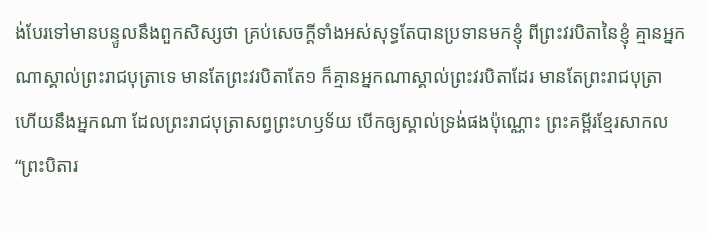ង់បែរទៅមានបន្ទូលនឹងពួកសិស្សថា គ្រប់សេចក្ដីទាំងអស់សុទ្ធតែបានប្រទានមកខ្ញុំ ពីព្រះវរបិតានៃខ្ញុំ គ្មានអ្នកណាស្គាល់ព្រះរាជបុត្រាទេ មានតែព្រះវរបិតាតែ១ ក៏គ្មានអ្នកណាស្គាល់ព្រះវរបិតាដែរ មានតែព្រះរាជបុត្រា ហើយនឹងអ្នកណា ដែលព្រះរាជបុត្រាសព្វព្រះហឫទ័យ បើកឲ្យស្គាល់ទ្រង់ផងប៉ុណ្ណោះ ព្រះគម្ពីរខ្មែរសាកល “ព្រះបិតារ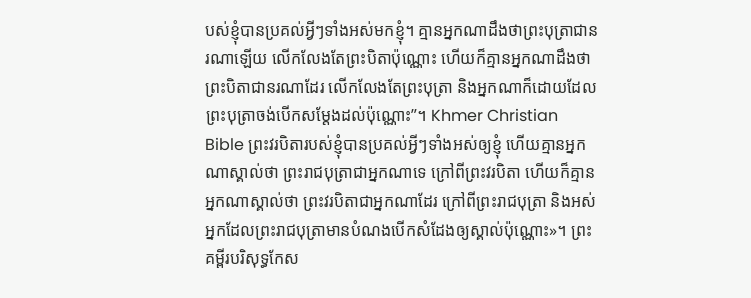បស់ខ្ញុំបានប្រគល់អ្វីៗទាំងអស់មកខ្ញុំ។ គ្មានអ្នកណាដឹងថាព្រះបុត្រាជានរណាឡើយ លើកលែងតែព្រះបិតាប៉ុណ្ណោះ ហើយក៏គ្មានអ្នកណាដឹងថាព្រះបិតាជានរណាដែរ លើកលែងតែព្រះបុត្រា និងអ្នកណាក៏ដោយដែលព្រះបុត្រាចង់បើកសម្ដែងដល់ប៉ុណ្ណោះ”។ Khmer Christian Bible ព្រះវរបិតារបស់ខ្ញុំបានប្រគល់អ្វីៗទាំងអស់ឲ្យខ្ញុំ ហើយគ្មានអ្នកណាស្គាល់ថា ព្រះរាជបុត្រាជាអ្នកណាទេ ក្រៅពីព្រះវរបិតា ហើយក៏គ្មានអ្នកណាស្គាល់ថា ព្រះវរបិតាជាអ្នកណាដែរ ក្រៅពីព្រះរាជបុត្រា និងអស់អ្នកដែលព្រះរាជបុត្រាមានបំណងបើកសំដែងឲ្យស្គាល់ប៉ុណ្ណោះ»។ ព្រះគម្ពីរបរិសុទ្ធកែស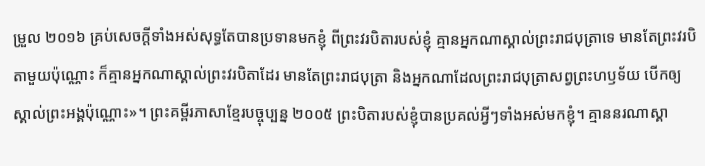ម្រួល ២០១៦ គ្រប់សេចក្តីទាំងអស់សុទ្ធតែបានប្រទានមកខ្ញុំ ពីព្រះវរបិតារបស់ខ្ញុំ គ្មានអ្នកណាស្គាល់ព្រះរាជបុត្រាទេ មានតែព្រះវរបិតាមួយប៉ុណ្ណោះ ក៏គ្មានអ្នកណាស្គាល់ព្រះវរបិតាដែរ មានតែព្រះរាជបុត្រា និងអ្នកណាដែលព្រះរាជបុត្រាសព្វព្រះហឫទ័យ បើកឲ្យស្គាល់ព្រះអង្គប៉ុណ្ណោះ»។ ព្រះគម្ពីរភាសាខ្មែរបច្ចុប្បន្ន ២០០៥ ព្រះបិតារបស់ខ្ញុំបានប្រគល់អ្វីៗទាំងអស់មកខ្ញុំ។ គ្មាននរណាស្គា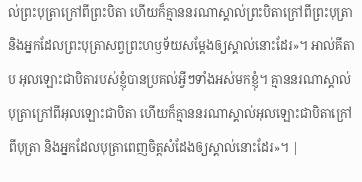ល់ព្រះបុត្រាក្រៅពីព្រះបិតា ហើយក៏គ្មាននរណាស្គាល់ព្រះបិតាក្រៅពីព្រះបុត្រា និងអ្នកដែលព្រះបុត្រាសព្វព្រះហឫទ័យសម្តែងឲ្យស្គាល់នោះដែរ»។ អាល់គីតាប អុលឡោះជាបិតារបស់ខ្ញុំបានប្រគល់អ្វីៗទាំងអស់មកខ្ញុំ។ គ្មាននរណាស្គាល់បុត្រាក្រៅពីអុលឡោះជាបិតា ហើយក៏គ្មាននរណាស្គាល់អុលឡោះជាបិតាក្រៅពីបុត្រា និងអ្នកដែលបុត្រាពេញចិត្តសំដែងឲ្យស្គាល់នោះដែរ»។ |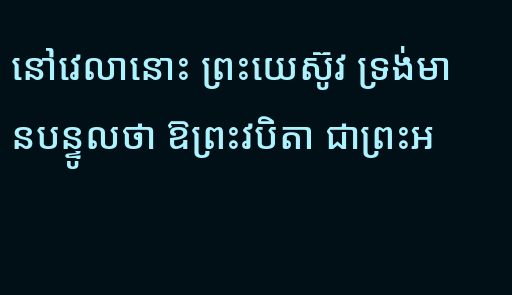នៅវេលានោះ ព្រះយេស៊ូវ ទ្រង់មានបន្ទូលថា ឱព្រះវបិតា ជាព្រះអ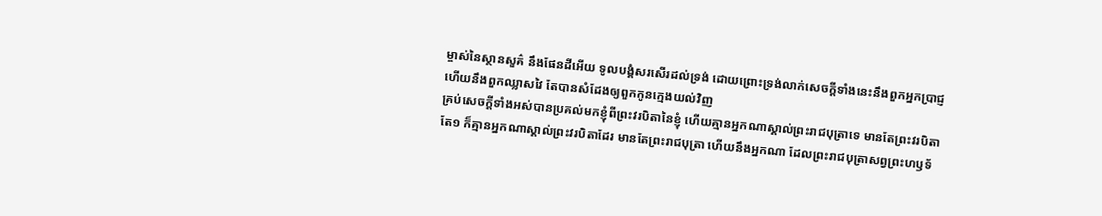ម្ចាស់នៃស្ថានសួគ៌ នឹងផែនដីអើយ ទូលបង្គំសរសើរដល់ទ្រង់ ដោយព្រោះទ្រង់លាក់សេចក្ដីទាំងនេះនឹងពួកអ្នកប្រាជ្ញ ហើយនឹងពួកឈ្លាសវៃ តែបានសំដែងឲ្យពួកកូនក្មេងយល់វិញ
គ្រប់សេចក្ដីទាំងអស់បានប្រគល់មកខ្ញុំពីព្រះវរបិតានៃខ្ញុំ ហើយគ្មានអ្នកណាស្គាល់ព្រះរាជបុត្រាទេ មានតែព្រះវរបិតាតែ១ ក៏គ្មានអ្នកណាស្គាល់ព្រះវរបិតាដែរ មានតែព្រះរាជបុត្រា ហើយនឹងអ្នកណា ដែលព្រះរាជបុត្រាសព្វព្រះហឫទ័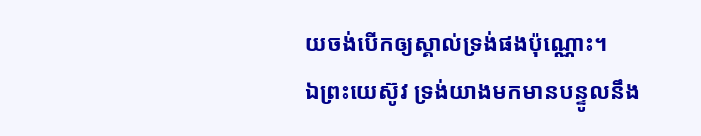យចង់បើកឲ្យស្គាល់ទ្រង់ផងប៉ុណ្ណោះ។
ឯព្រះយេស៊ូវ ទ្រង់យាងមកមានបន្ទូលនឹង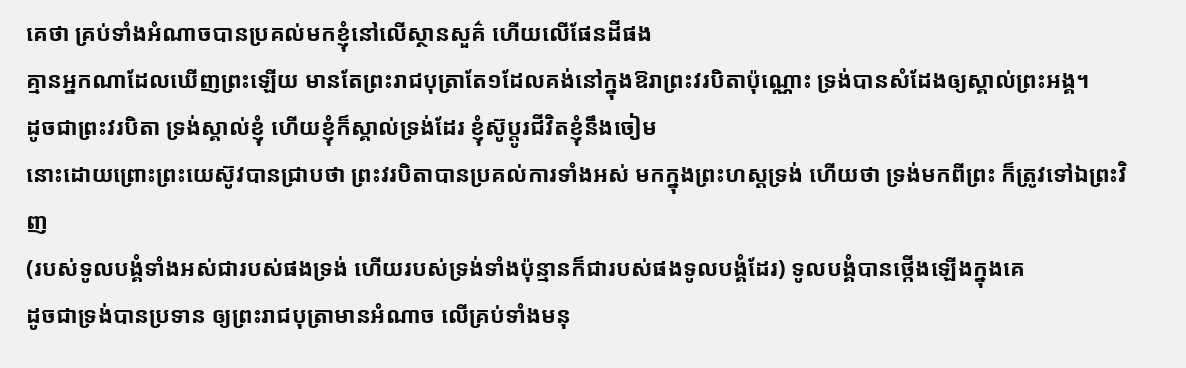គេថា គ្រប់ទាំងអំណាចបានប្រគល់មកខ្ញុំនៅលើស្ថានសួគ៌ ហើយលើផែនដីផង
គ្មានអ្នកណាដែលឃើញព្រះឡើយ មានតែព្រះរាជបុត្រាតែ១ដែលគង់នៅក្នុងឱរាព្រះវរបិតាប៉ុណ្ណោះ ទ្រង់បានសំដែងឲ្យស្គាល់ព្រះអង្គ។
ដូចជាព្រះវរបិតា ទ្រង់ស្គាល់ខ្ញុំ ហើយខ្ញុំក៏ស្គាល់ទ្រង់ដែរ ខ្ញុំស៊ូប្តូរជីវិតខ្ញុំនឹងចៀម
នោះដោយព្រោះព្រះយេស៊ូវបានជ្រាបថា ព្រះវរបិតាបានប្រគល់ការទាំងអស់ មកក្នុងព្រះហស្តទ្រង់ ហើយថា ទ្រង់មកពីព្រះ ក៏ត្រូវទៅឯព្រះវិញ
(របស់ទូលបង្គំទាំងអស់ជារបស់ផងទ្រង់ ហើយរបស់ទ្រង់ទាំងប៉ុន្មានក៏ជារបស់ផងទូលបង្គំដែរ) ទូលបង្គំបានថ្កើងឡើងក្នុងគេ
ដូចជាទ្រង់បានប្រទាន ឲ្យព្រះរាជបុត្រាមានអំណាច លើគ្រប់ទាំងមនុ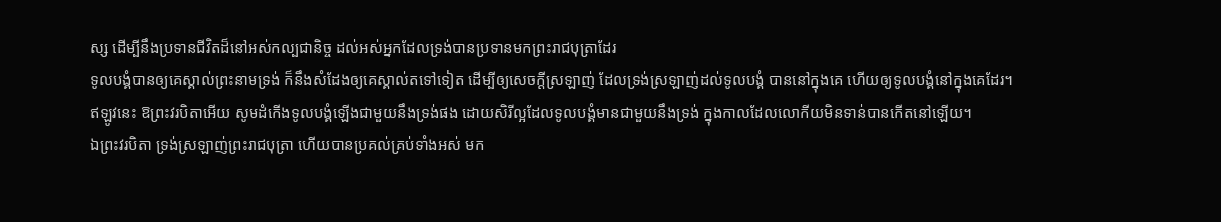ស្ស ដើម្បីនឹងប្រទានជីវិតដ៏នៅអស់កល្បជានិច្ច ដល់អស់អ្នកដែលទ្រង់បានប្រទានមកព្រះរាជបុត្រាដែរ
ទូលបង្គំបានឲ្យគេស្គាល់ព្រះនាមទ្រង់ ក៏នឹងសំដែងឲ្យគេស្គាល់តទៅទៀត ដើម្បីឲ្យសេចក្ដីស្រឡាញ់ ដែលទ្រង់ស្រឡាញ់ដល់ទូលបង្គំ បាននៅក្នុងគេ ហើយឲ្យទូលបង្គំនៅក្នុងគេដែរ។
ឥឡូវនេះ ឱព្រះវរបិតាអើយ សូមដំកើងទូលបង្គំឡើងជាមួយនឹងទ្រង់ផង ដោយសិរីល្អដែលទូលបង្គំមានជាមួយនឹងទ្រង់ ក្នុងកាលដែលលោកីយមិនទាន់បានកើតនៅឡើយ។
ឯព្រះវរបិតា ទ្រង់ស្រឡាញ់ព្រះរាជបុត្រា ហើយបានប្រគល់គ្រប់ទាំងអស់ មក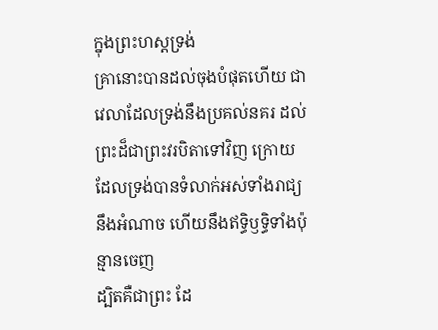ក្នុងព្រះហស្តទ្រង់
គ្រានោះបានដល់ចុងបំផុតហើយ ជាវេលាដែលទ្រង់នឹងប្រគល់នគរ ដល់ព្រះដ៏ជាព្រះវរបិតាទៅវិញ ក្រោយដែលទ្រង់បានទំលាក់អស់ទាំងរាជ្យ នឹងអំណាច ហើយនឹងឥទ្ធិឫទ្ធិទាំងប៉ុន្មានចេញ
ដ្បិតគឺជាព្រះ ដែ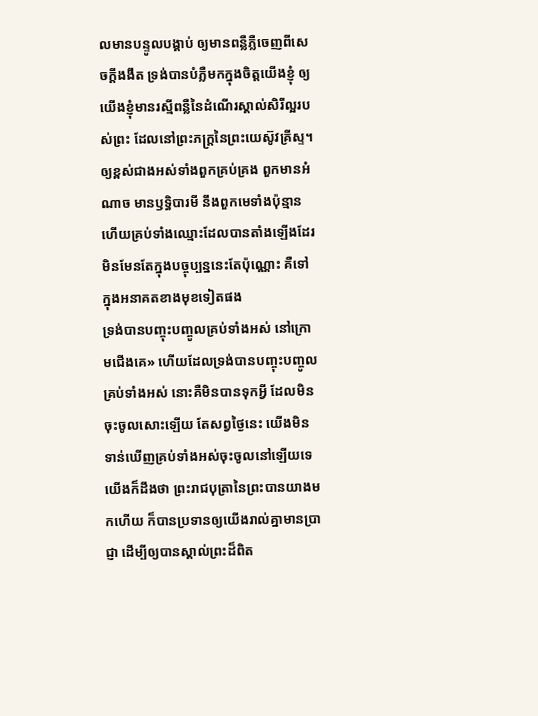លមានបន្ទូលបង្គាប់ ឲ្យមានពន្លឺភ្លឺចេញពីសេចក្ដីងងឹត ទ្រង់បានបំភ្លឺមកក្នុងចិត្តយើងខ្ញុំ ឲ្យយើងខ្ញុំមានរស្មីពន្លឺនៃដំណើរស្គាល់សិរីល្អរបស់ព្រះ ដែលនៅព្រះភក្ត្រនៃព្រះយេស៊ូវគ្រីស្ទ។
ឲ្យខ្ពស់ជាងអស់ទាំងពួកគ្រប់គ្រង ពួកមានអំណាច មានឫទ្ធិបារមី នឹងពួកមេទាំងប៉ុន្មាន ហើយគ្រប់ទាំងឈ្មោះដែលបានតាំងឡើងដែរ មិនមែនតែក្នុងបច្ចុប្បន្ននេះតែប៉ុណ្ណោះ គឺទៅក្នុងអនាគតខាងមុខទៀតផង
ទ្រង់បានបញ្ចុះបញ្ចូលគ្រប់ទាំងអស់ នៅក្រោមជើងគេ» ហើយដែលទ្រង់បានបញ្ចុះបញ្ចូលគ្រប់ទាំងអស់ នោះគឺមិនបានទុកអ្វី ដែលមិនចុះចូលសោះឡើយ តែសព្វថ្ងៃនេះ យើងមិនទាន់ឃើញគ្រប់ទាំងអស់ចុះចូលនៅឡើយទេ
យើងក៏ដឹងថា ព្រះរាជបុត្រានៃព្រះបានយាងមកហើយ ក៏បានប្រទានឲ្យយើងរាល់គ្នាមានប្រាជ្ញា ដើម្បីឲ្យបានស្គាល់ព្រះដ៏ពិត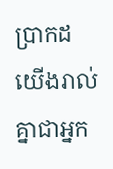ប្រាកដ យើងរាល់គ្នាជាអ្នក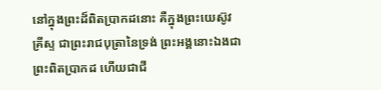នៅក្នុងព្រះដ៏ពិតប្រាកដនោះ គឺក្នុងព្រះយេស៊ូវគ្រីស្ទ ជាព្រះរាជបុត្រានៃទ្រង់ ព្រះអង្គនោះឯងជាព្រះពិតប្រាកដ ហើយជាជី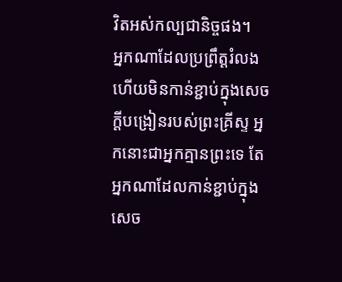វិតអស់កល្បជានិច្ចផង។
អ្នកណាដែលប្រព្រឹត្តរំលង ហើយមិនកាន់ខ្ជាប់ក្នុងសេចក្ដីបង្រៀនរបស់ព្រះគ្រីស្ទ អ្នកនោះជាអ្នកគ្មានព្រះទេ តែអ្នកណាដែលកាន់ខ្ជាប់ក្នុងសេច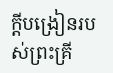ក្ដីបង្រៀនរបស់ព្រះគ្រី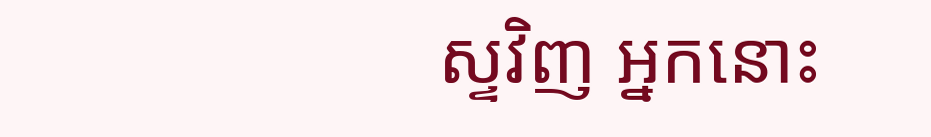ស្ទវិញ អ្នកនោះ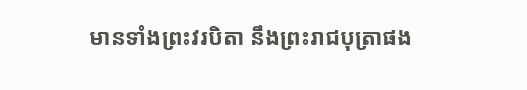មានទាំងព្រះវរបិតា នឹងព្រះរាជបុត្រាផង